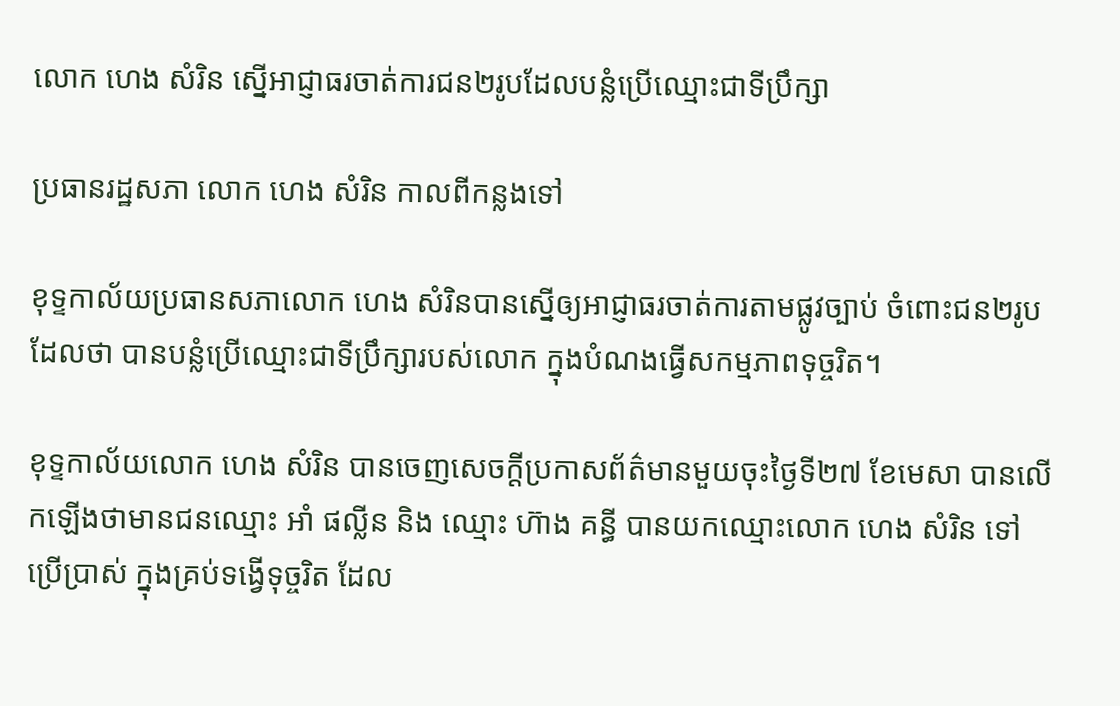លោក ហេង សំរិន ស្នើអាជ្ញាធរចាត់ការជន២រូបដែលបន្លំប្រើឈ្មោះជាទីប្រឹក្សា

ប្រធានរដ្ឋសភា លោក ហេង សំរិន កាលពីកន្លងទៅ

ខុទ្ទកាល័យប្រធានសភាលោក ហេង សំរិនបានស្នើឲ្យអាជ្ញាធរចាត់ការតាមផ្លូវច្បាប់ ចំពោះជន២រូប ដែលថា បានបន្លំប្រើឈ្មោះជាទីប្រឹក្សារបស់លោក ក្នុងបំណងធ្វើសកម្មភាពទុច្ចរិត។

ខុទ្ទកាល័យលោក ហេង សំរិន បានចេញសេចក្ដីប្រកាសព័ត៌មានមួយចុះថ្ងៃទី២៧ ខែមេសា បានលើកឡើងថាមានជនឈ្មោះ អាំ ផល្លីន និង ឈ្មោះ ហ៊ាង គន្ធី បានយកឈ្មោះលោក ហេង សំរិន ទៅប្រើប្រាស់ ក្នុងគ្រប់ទង្វើទុច្ចរិត ដែល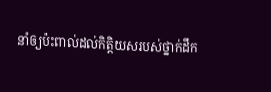នាំឲ្យប៉ះពាល់ដល់កិត្តិយសរបស់ថ្នាក់ដឹក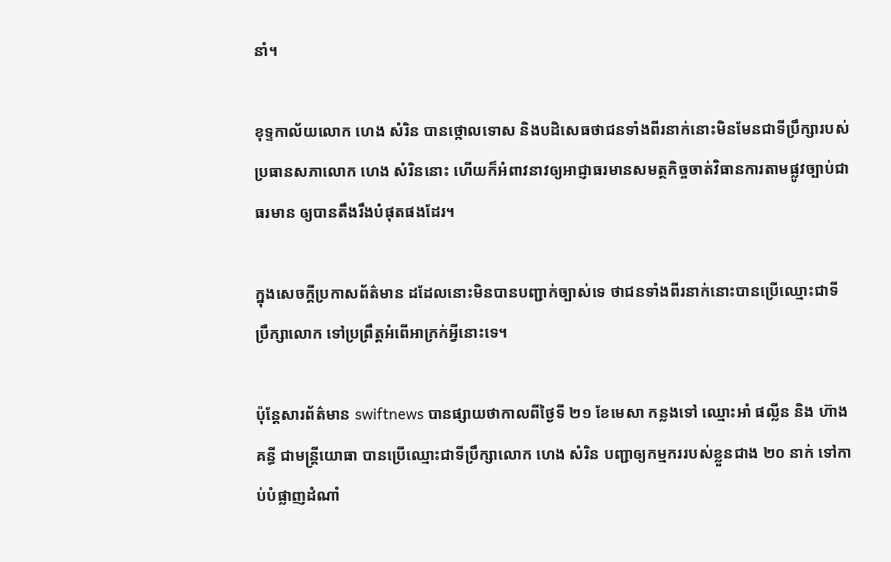នាំ។

ខុទ្ទកាល័យលោក ហេង សំរិន បានថ្កោលទោស និងបដិសេធថាជនទាំងពីរនាក់នោះមិនមែនជាទីប្រឹក្សារបស់ប្រធានសភាលោក ហេង សំរិននោះ ហើយក៏អំពាវនាវឲ្យអាជ្ញាធរមានសមត្ថកិច្ចចាត់វិធានការតាមផ្លូវច្បាប់ជាធរមាន ឲ្យបានតឹងរឹងបំផុតផងដែរ។

ក្នុងសេចក្ដីប្រកាសព័ត៌មាន ដដែលនោះមិនបានបញ្ជាក់ច្បាស់ទេ ថាជនទាំងពីរនាក់នោះបានប្រើឈ្មោះជាទីប្រឹក្សាលោក ទៅប្រព្រឹត្តអំពើអាក្រក់អ្វីនោះទេ។

ប៉ុន្តែសារព័ត៌មាន swiftnews បានផ្សាយថាកាលពីថ្ងៃទី ២១ ខែមេសា កន្លងទៅ ឈ្មោះអាំ ផល្លីន និង ហ៊ាង គន្ធី ជាមន្រ្តីយោធា បានប្រើឈ្មោះជាទីប្រឹក្សាលោក ហេង សំរិន បញ្ជាឲ្យកម្មកររបស់ខ្លួនជាង ២០ នាក់ ទៅកាប់បំផ្លាញដំណាំ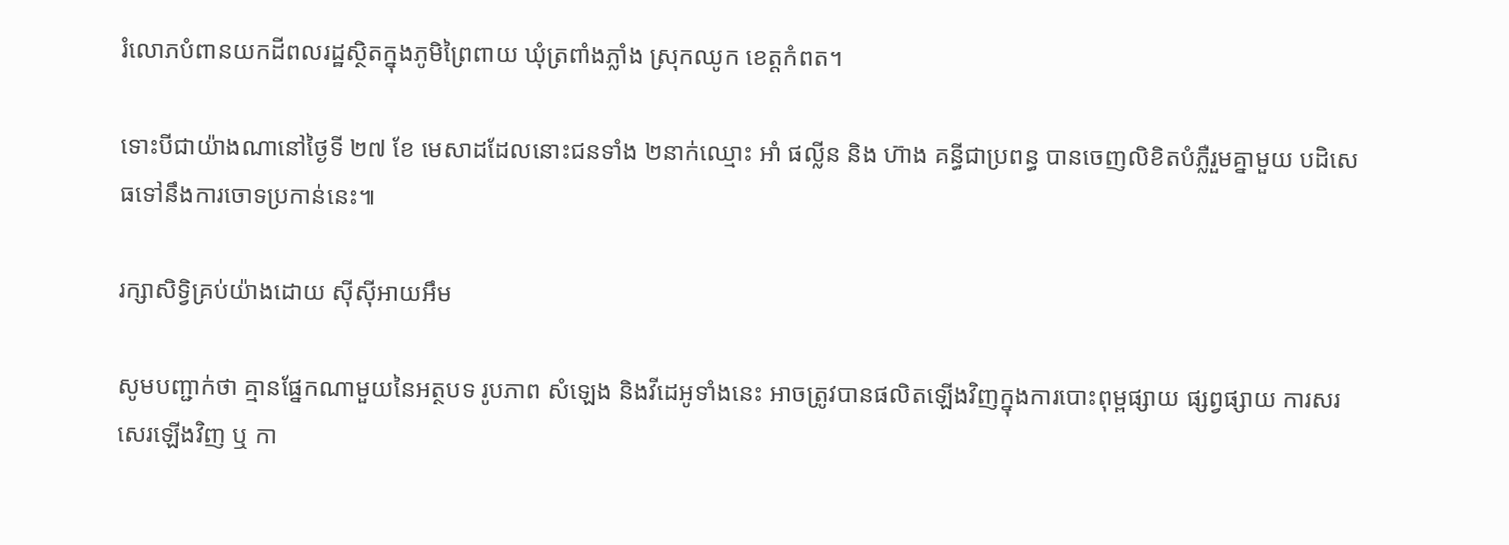រំលោភបំពានយកដីពលរដ្ឋស្ថិតក្នុងភូមិព្រៃពាយ ឃុំត្រពាំងភ្លាំង ស្រុកឈូក ខេត្តកំពត។

ទោះបីជាយ៉ាងណានៅថ្ងៃទី ២៧ ខែ មេសាដដែលនោះជនទាំង ២នាក់ឈ្មោះ អាំ ផល្លីន និង ហ៊ាង គន្ធីជាប្រពន្ធ បានចេញលិខិតបំភ្លឺរួមគ្នាមួយ បដិសេធទៅនឹងការចោទប្រកាន់នេះ៕

រក្សាសិទ្វិគ្រប់យ៉ាងដោយ ស៊ីស៊ីអាយអឹម

សូមបញ្ជាក់ថា គ្មានផ្នែកណាមួយនៃអត្ថបទ រូបភាព សំឡេង និងវីដេអូទាំងនេះ អាចត្រូវបានផលិតឡើងវិញក្នុងការបោះពុម្ពផ្សាយ ផ្សព្វផ្សាយ ការសរសេរឡើងវិញ ឬ កា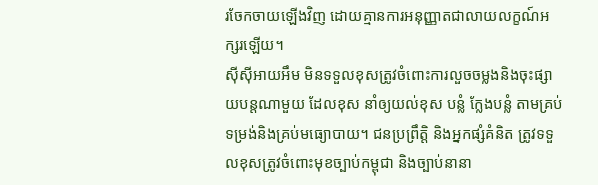រចែកចាយឡើងវិញ ដោយគ្មានការអនុញ្ញាតជាលាយលក្ខណ៍អក្សរឡើយ។
ស៊ីស៊ីអាយអឹម មិនទទួលខុសត្រូវចំពោះការលួចចម្លងនិងចុះផ្សាយបន្តណាមួយ ដែលខុស នាំឲ្យយល់ខុស បន្លំ ក្លែងបន្លំ តាមគ្រប់ទម្រង់និងគ្រប់មធ្យោបាយ។ ជនប្រព្រឹត្តិ និងអ្នកផ្សំគំនិត ត្រូវទទួលខុសត្រូវចំពោះមុខច្បាប់កម្ពុជា និងច្បាប់នានា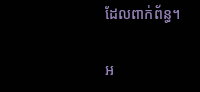ដែលពាក់ព័ន្ធ។

អ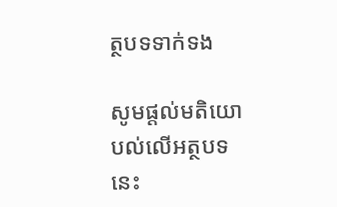ត្ថបទទាក់ទង

សូមផ្ដល់មតិយោបល់លើអត្ថបទនេះ